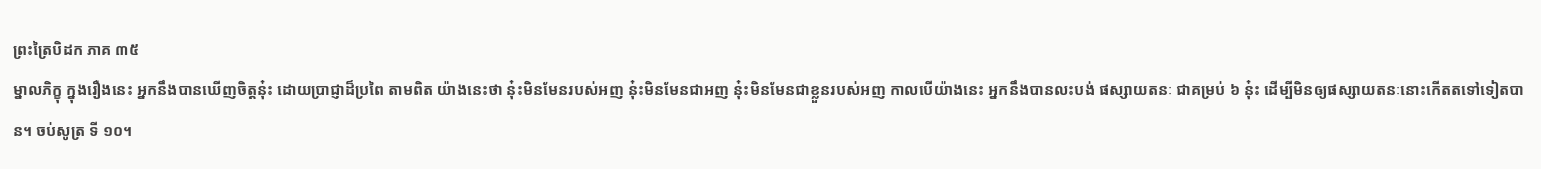ព្រះត្រៃបិដក ភាគ ៣៥
ម្នាលភិក្ខុ ក្នុងរឿងនេះ អ្នកនឹងបានឃើញចិត្តនុ៎ះ ដោយប្រាជ្ញាដ៏ប្រពៃ តាមពិត យ៉ាងនេះថា នុ៎ះមិនមែនរបស់អញ នុ៎ះមិនមែនជាអញ នុ៎ះមិនមែនជាខ្លួនរបស់អញ កាលបើយ៉ាងនេះ អ្នកនឹងបានលះបង់ ផស្សាយតនៈ ជាគម្រប់ ៦ នុ៎ះ ដើម្បីមិនឲ្យផស្សាយតនៈនោះកើតតទៅទៀតបាន។ ចប់សូត្រ ទី ១០។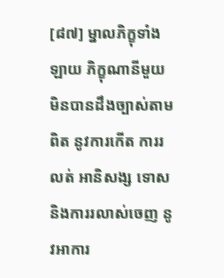[៨៧] ម្នាលភិក្ខុទាំងឡាយ ភិក្ខុណានីមួយ មិនបានដឹងច្បាស់តាមពិត នូវការកើត ការរលត់ អានិសង្ស ទោស និងការរលាស់ចេញ នូវអាការ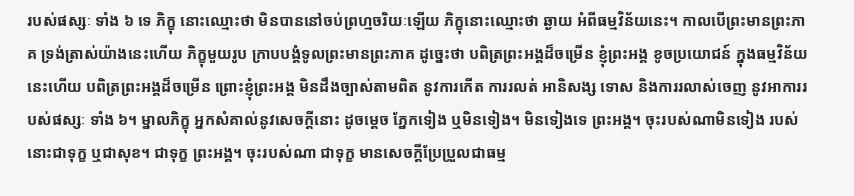របស់ផស្សៈ ទាំង ៦ ទេ ភិក្ខុ នោះឈ្មោះថា មិនបាននៅចប់ព្រហ្មចរិយៈឡើយ ភិក្ខុនោះឈ្មោះថា ឆ្ងាយ អំពីធម្មវិន័យនេះ។ កាលបើព្រះមានព្រះភាគ ទ្រង់ត្រាស់យ៉ាងនេះហើយ ភិក្ខុមួយរូប ក្រាបបង្គំទូលព្រះមានព្រះភាគ ដូច្នេះថា បពិត្រព្រះអង្គដ៏ចម្រើន ខ្ញុំព្រះអង្គ ខូចប្រយោជន៍ ក្នុងធម្មវិន័យនេះហើយ បពិត្រព្រះអង្គដ៏ចម្រើន ព្រោះខ្ញុំព្រះអង្គ មិនដឹងច្បាស់តាមពិត នូវការកើត ការរលត់ អានិសង្ស ទោស និងការរលាស់ចេញ នូវអាការរបស់ផស្សៈ ទាំង ៦។ ម្នាលភិក្ខុ អ្នកសំគាល់នូវសេចក្តីនោះ ដូចម្តេច ភ្នែកទៀង ឬមិនទៀង។ មិនទៀងទេ ព្រះអង្គ។ ចុះរបស់ណាមិនទៀង របស់នោះជាទុក្ខ ឬជាសុខ។ ជាទុក្ខ ព្រះអង្គ។ ចុះរបស់ណា ជាទុក្ខ មានសេចក្តីប្រែប្រួលជាធម្ម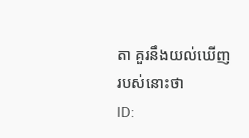តា គួរនឹងយល់ឃើញ របស់នោះថា
ID: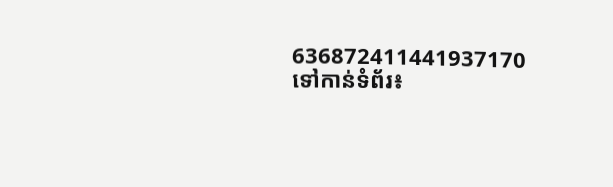636872411441937170
ទៅកាន់ទំព័រ៖